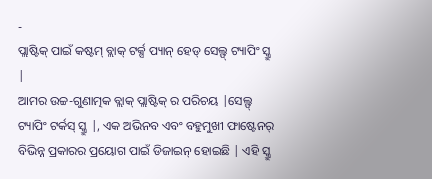-
ପ୍ଲାଷ୍ଟିକ୍ ପାଇଁ କଷ୍ଟମ୍ ବ୍ଲାକ୍ ଟର୍କ୍ସ ପ୍ୟାନ୍ ହେଡ୍ ସେଲ୍ଫ୍ ଟ୍ୟାପିଂ ସ୍କ୍ରୁ |
ଆମର ଉଚ୍ଚ-ଗୁଣାତ୍ମକ ବ୍ଲାକ୍ ପ୍ଲାଷ୍ଟିକ୍ ର ପରିଚୟ |ସେଲ୍ଫ୍ ଟ୍ୟାପିଂ ଟର୍କସ୍ ସ୍କ୍ରୁ |, ଏକ ଅଭିନବ ଏବଂ ବହୁମୁଖୀ ଫାଷ୍ଟେନର୍ ବିଭିନ୍ନ ପ୍ରକାରର ପ୍ରୟୋଗ ପାଇଁ ଡିଜାଇନ୍ ହୋଇଛି | ଏହି ସ୍କ୍ରୁ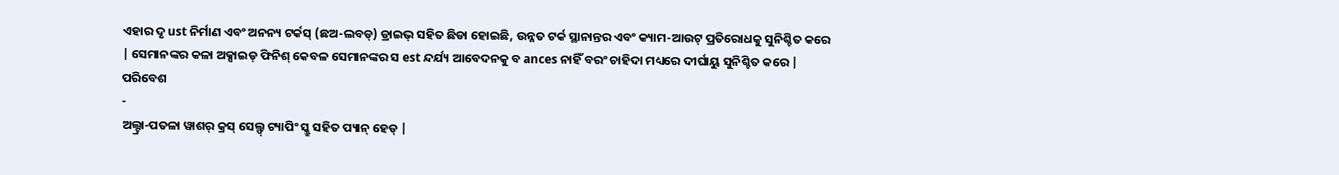ଏହାର ଦୃ ust ନିର୍ମାଣ ଏବଂ ଅନନ୍ୟ ଟର୍କସ୍ (ଛଅ-ଲବଡ୍) ଡ୍ରାଇଭ୍ ସହିତ ଛିଡା ହୋଇଛି, ଉନ୍ନତ ଟର୍କ ସ୍ଥାନାନ୍ତର ଏବଂ କ୍ୟାମ-ଆଉଟ୍ ପ୍ରତିରୋଧକୁ ସୁନିଶ୍ଚିତ କରେ | ସେମାନଙ୍କର କଳା ଅକ୍ସାଇଡ୍ ଫିନିଶ୍ କେବଳ ସେମାନଙ୍କର ସ est ନ୍ଦର୍ଯ୍ୟ ଆବେଦନକୁ ବ ances ନାହିଁ ବରଂ ଚାହିଦା ମଧ୍ୟରେ ଦୀର୍ଘାୟୁ ସୁନିଶ୍ଚିତ କରେ | ପରିବେଶ
-
ଅଲ୍ଟ୍ରା-ପତଳା ୱାଶର୍ କ୍ରସ୍ ସେଲ୍ଫ୍ ଟ୍ୟାପିଂ ସ୍କ୍ରୁ ସହିତ ପ୍ୟାନ୍ ହେଡ୍ |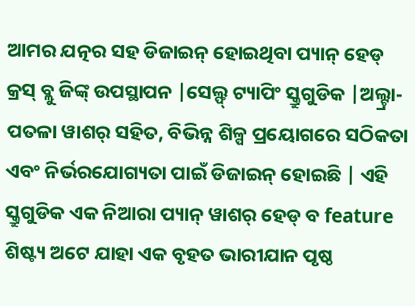ଆମର ଯତ୍ନର ସହ ଡିଜାଇନ୍ ହୋଇଥିବା ପ୍ୟାନ୍ ହେଡ୍ କ୍ରସ୍ ବ୍ଲୁ ଜିଙ୍କ୍ ଉପସ୍ଥାପନ |ସେଲ୍ଫ୍ ଟ୍ୟାପିଂ ସ୍କ୍ରୁଗୁଡିକ |ଅଲ୍ଟ୍ରା-ପତଳା ୱାଶର୍ ସହିତ, ବିଭିନ୍ନ ଶିଳ୍ପ ପ୍ରୟୋଗରେ ସଠିକତା ଏବଂ ନିର୍ଭରଯୋଗ୍ୟତା ପାଇଁ ଡିଜାଇନ୍ ହୋଇଛି | ଏହି ସ୍କ୍ରୁଗୁଡିକ ଏକ ନିଆରା ପ୍ୟାନ୍ ୱାଶର୍ ହେଡ୍ ବ feature ଶିଷ୍ଟ୍ୟ ଅଟେ ଯାହା ଏକ ବୃହତ ଭାରୀଯାନ ପୃଷ୍ଠ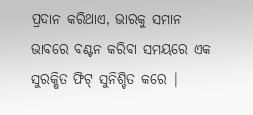ପ୍ରଦାନ କରିଥାଏ, ଭାରକୁ ସମାନ ଭାବରେ ବଣ୍ଟନ କରିବା ସମୟରେ ଏକ ସୁରକ୍ଷିତ ଫିଟ୍ ସୁନିଶ୍ଚିତ କରେ |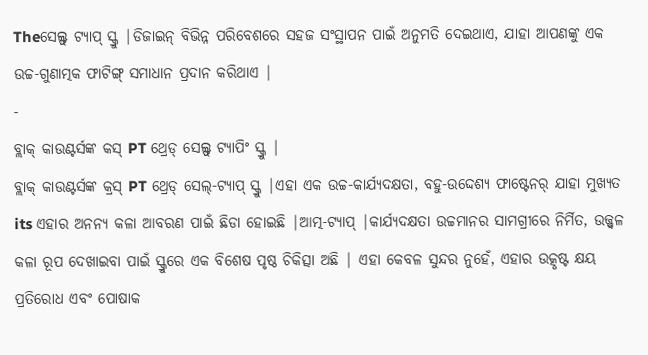Theସେଲ୍ଫ୍ ଟ୍ୟାପ୍ ସ୍କ୍ରୁ |ଡିଜାଇନ୍ ବିଭିନ୍ନ ପରିବେଶରେ ସହଜ ସଂସ୍ଥାପନ ପାଇଁ ଅନୁମତି ଦେଇଥାଏ, ଯାହା ଆପଣଙ୍କୁ ଏକ ଉଚ୍ଚ-ଗୁଣାତ୍ମକ ଫାଟିଙ୍ଗ୍ ସମାଧାନ ପ୍ରଦାନ କରିଥାଏ |
-
ବ୍ଲାକ୍ କାଉଣ୍ଟର୍ସଙ୍କ କସ୍ PT ଥ୍ରେଡ୍ ସେଲ୍ଫ୍ ଟ୍ୟାପିଂ ସ୍କ୍ରୁ |
ବ୍ଲାକ୍ କାଉଣ୍ଟର୍ସଙ୍କ କ୍ରସ୍ PT ଥ୍ରେଡ୍ ସେଲ୍-ଟ୍ୟାପ୍ ସ୍କ୍ରୁ |ଏହା ଏକ ଉଚ୍ଚ-କାର୍ଯ୍ୟଦକ୍ଷତା, ବହୁ-ଉଦ୍ଦେଶ୍ୟ ଫାଷ୍ଟେନର୍ ଯାହା ମୁଖ୍ୟତ its ଏହାର ଅନନ୍ୟ କଳା ଆବରଣ ପାଇଁ ଛିଡା ହୋଇଛି |ଆତ୍ମ-ଟ୍ୟାପ୍ |କାର୍ଯ୍ୟଦକ୍ଷତା ଉଚ୍ଚମାନର ସାମଗ୍ରୀରେ ନିର୍ମିତ, ଉଜ୍ଜ୍ୱଳ କଳା ରୂପ ଦେଖାଇବା ପାଇଁ ସ୍କ୍ରୁରେ ଏକ ବିଶେଷ ପୃଷ୍ଠ ଚିକିତ୍ସା ଅଛି | ଏହା କେବଳ ସୁନ୍ଦର ନୁହେଁ, ଏହାର ଉତ୍କୃଷ୍ଟ କ୍ଷୟ ପ୍ରତିରୋଧ ଏବଂ ପୋଷାକ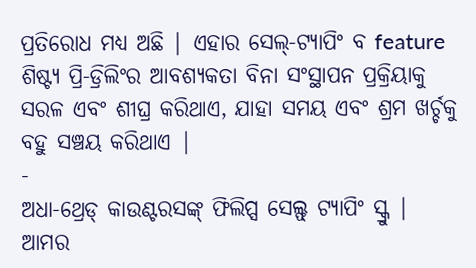ପ୍ରତିରୋଧ ମଧ୍ୟ ଅଛି | ଏହାର ସେଲ୍-ଟ୍ୟାପିଂ ବ feature ଶିଷ୍ଟ୍ୟ ପ୍ରି-ଡ୍ରିଲିଂର ଆବଶ୍ୟକତା ବିନା ସଂସ୍ଥାପନ ପ୍ରକ୍ରିୟାକୁ ସରଳ ଏବଂ ଶୀଘ୍ର କରିଥାଏ, ଯାହା ସମୟ ଏବଂ ଶ୍ରମ ଖର୍ଚ୍ଚକୁ ବହୁ ସଞ୍ଚୟ କରିଥାଏ |
-
ଅଧା-ଥ୍ରେଡ୍ କାଉଣ୍ଟରସଙ୍କ୍ ଫିଲିପ୍ସ ସେଲ୍ଫ୍ ଟ୍ୟାପିଂ ସ୍କ୍ରୁ |
ଆମର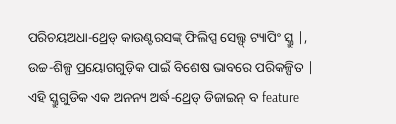ପରିଚୟଅଧା-ଥ୍ରେଡ୍ କାଉଣ୍ଟରସଙ୍କ୍ ଫିଲିପ୍ସ ସେଲ୍ଫ୍ ଟ୍ୟାପିଂ ସ୍କ୍ରୁ |, ଉଚ୍ଚ-ଶିଳ୍ପ ପ୍ରୟୋଗଗୁଡ଼ିକ ପାଇଁ ବିଶେଷ ଭାବରେ ପରିକଳ୍ପିତ | ଏହି ସ୍କ୍ରୁଗୁଡିକ ଏକ ଅନନ୍ୟ ଅର୍ଦ୍ଧ-ଥ୍ରେଡ୍ ଡିଜାଇନ୍ ବ feature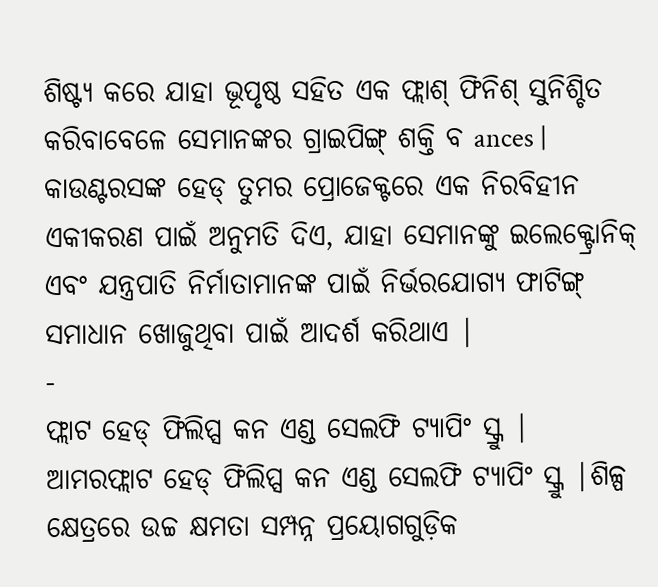ଶିଷ୍ଟ୍ୟ କରେ ଯାହା ଭୂପୃଷ୍ଠ ସହିତ ଏକ ଫ୍ଲାଶ୍ ଫିନିଶ୍ ସୁନିଶ୍ଚିତ କରିବାବେଳେ ସେମାନଙ୍କର ଗ୍ରାଇପିଙ୍ଗ୍ ଶକ୍ତି ବ ances | କାଉଣ୍ଟରସଙ୍କ ହେଡ୍ ତୁମର ପ୍ରୋଜେକ୍ଟରେ ଏକ ନିରବିହୀନ ଏକୀକରଣ ପାଇଁ ଅନୁମତି ଦିଏ, ଯାହା ସେମାନଙ୍କୁ ଇଲେକ୍ଟ୍ରୋନିକ୍ ଏବଂ ଯନ୍ତ୍ରପାତି ନିର୍ମାତାମାନଙ୍କ ପାଇଁ ନିର୍ଭରଯୋଗ୍ୟ ଫାଟିଙ୍ଗ୍ ସମାଧାନ ଖୋଜୁଥିବା ପାଇଁ ଆଦର୍ଶ କରିଥାଏ |
-
ଫ୍ଲାଟ ହେଡ୍ ଫିଲିପ୍ସ କନ ଏଣ୍ଡ ସେଲଫି ଟ୍ୟାପିଂ ସ୍କ୍ରୁ |
ଆମରଫ୍ଲାଟ ହେଡ୍ ଫିଲିପ୍ସ କନ ଏଣ୍ଡ ସେଲଫି ଟ୍ୟାପିଂ ସ୍କ୍ରୁ |ଶିଳ୍ପ କ୍ଷେତ୍ରରେ ଉଚ୍ଚ କ୍ଷମତା ସମ୍ପନ୍ନ ପ୍ରୟୋଗଗୁଡ଼ିକ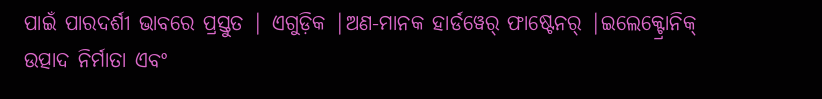ପାଇଁ ପାରଦର୍ଶୀ ଭାବରେ ପ୍ରସ୍ତୁତ | ଏଗୁଡ଼ିକ |ଅଣ-ମାନକ ହାର୍ଡୱେର୍ ଫାଷ୍ଟେନର୍ |ଇଲେକ୍ଟ୍ରୋନିକ୍ ଉତ୍ପାଦ ନିର୍ମାତା ଏବଂ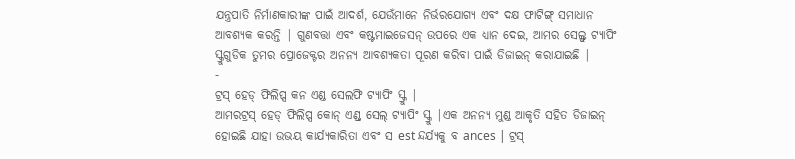ଯନ୍ତ୍ରପାତି ନିର୍ମାଣକାରୀଙ୍କ ପାଇଁ ଆଦର୍ଶ, ଯେଉଁମାନେ ନିର୍ଭରଯୋଗ୍ୟ ଏବଂ ଦକ୍ଷ ଫାଟିଙ୍ଗ୍ ସମାଧାନ ଆବଶ୍ୟକ କରନ୍ତି | ଗୁଣବତ୍ତା ଏବଂ କଷ୍ଟମାଇଜେସନ୍ ଉପରେ ଏକ ଧ୍ୟାନ ଦେଇ, ଆମର ସେଲ୍ଫ୍ ଟ୍ୟାପିଂ ସ୍କ୍ରୁଗୁଡିକ ତୁମର ପ୍ରୋଜେକ୍ଟର ଅନନ୍ୟ ଆବଶ୍ୟକତା ପୂରଣ କରିବା ପାଇଁ ଡିଜାଇନ୍ କରାଯାଇଛି |
-
ଟ୍ରସ୍ ହେଡ୍ ଫିଲିପ୍ସ କନ ଏଣ୍ଡ ସେଲଫି ଟ୍ୟାପିଂ ସ୍କ୍ରୁ |
ଆମରଟ୍ରସ୍ ହେଡ୍ ଫିଲିପ୍ସ କୋନ୍ ଏଣ୍ଡ୍ ସେଲ୍ ଟ୍ୟାପିଂ ସ୍କ୍ରୁ |ଏକ ଅନନ୍ୟ ମୁଣ୍ଡ ଆକୃତି ସହିତ ଡିଜାଇନ୍ ହୋଇଛି ଯାହା ଉଭୟ କାର୍ଯ୍ୟକାରିତା ଏବଂ ସ est ନ୍ଦର୍ଯ୍ୟକୁ ବ ances | ଟ୍ରସ୍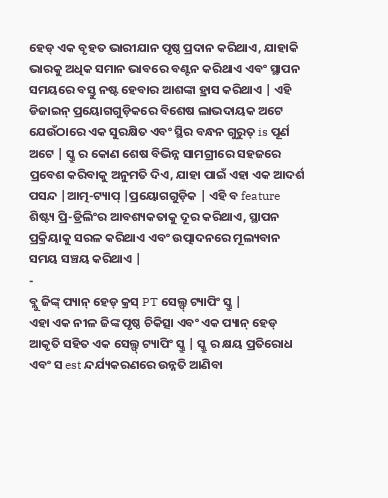ହେଡ୍ ଏକ ବୃହତ ଭାରୀଯାନ ପୃଷ୍ଠ ପ୍ରଦାନ କରିଥାଏ, ଯାହାକି ଭାରକୁ ଅଧିକ ସମାନ ଭାବରେ ବଣ୍ଟନ କରିଥାଏ ଏବଂ ସ୍ଥାପନ ସମୟରେ ବସ୍ତୁ ନଷ୍ଟ ହେବାର ଆଶଙ୍କା ହ୍ରାସ କରିଥାଏ | ଏହି ଡିଜାଇନ୍ ପ୍ରୟୋଗଗୁଡ଼ିକରେ ବିଶେଷ ଲାଭଦାୟକ ଅଟେ ଯେଉଁଠାରେ ଏକ ସୁରକ୍ଷିତ ଏବଂ ସ୍ଥିର ବନ୍ଧନ ଗୁରୁତ୍ is ପୂର୍ଣ ଅଟେ | ସ୍କ୍ରୁ ର କୋଣ ଶେଷ ବିଭିନ୍ନ ସାମଗ୍ରୀରେ ସହଜରେ ପ୍ରବେଶ କରିବାକୁ ଅନୁମତି ଦିଏ, ଯାହା ପାଇଁ ଏହା ଏକ ଆଦର୍ଶ ପସନ୍ଦ |ଆତ୍ମ-ଟ୍ୟାପ୍ |ପ୍ରୟୋଗଗୁଡ଼ିକ | ଏହି ବ feature ଶିଷ୍ଟ୍ୟ ପ୍ରି-ଡ୍ରିଲିଂର ଆବଶ୍ୟକତାକୁ ଦୂର କରିଥାଏ, ସ୍ଥାପନ ପ୍ରକ୍ରିୟାକୁ ସରଳ କରିଥାଏ ଏବଂ ଉତ୍ପାଦନରେ ମୂଲ୍ୟବାନ ସମୟ ସଞ୍ଚୟ କରିଥାଏ |
-
ବ୍ଲୁ ଜିଙ୍କ୍ ପ୍ୟାନ୍ ହେଡ୍ କ୍ରସ୍ PT ସେଲ୍ଫ୍ ଟ୍ୟାପିଂ ସ୍କ୍ରୁ |
ଏହା ଏକ ନୀଳ ଜିଙ୍କ ପୃଷ୍ଠ ଚିକିତ୍ସା ଏବଂ ଏକ ପ୍ୟାନ୍ ହେଡ୍ ଆକୃତି ସହିତ ଏକ ସେଲ୍ଫ୍ ଟ୍ୟାପିଂ ସ୍କ୍ରୁ | ସ୍କ୍ରୁ ର କ୍ଷୟ ପ୍ରତିରୋଧ ଏବଂ ସ est ନ୍ଦର୍ଯ୍ୟକରଣରେ ଉନ୍ନତି ଆଣିବା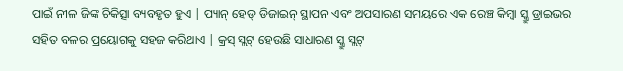ପାଇଁ ନୀଳ ଜିଙ୍କ ଚିକିତ୍ସା ବ୍ୟବହୃତ ହୁଏ | ପ୍ୟାନ୍ ହେଡ୍ ଡିଜାଇନ୍ ସ୍ଥାପନ ଏବଂ ଅପସାରଣ ସମୟରେ ଏକ ରେଞ୍ଚ କିମ୍ବା ସ୍କ୍ରୁ ଡ୍ରାଇଭର ସହିତ ବଳର ପ୍ରୟୋଗକୁ ସହଜ କରିଥାଏ | କ୍ରସ୍ ସ୍ଲଟ୍ ହେଉଛି ସାଧାରଣ ସ୍କ୍ରୁ ସ୍ଲଟ୍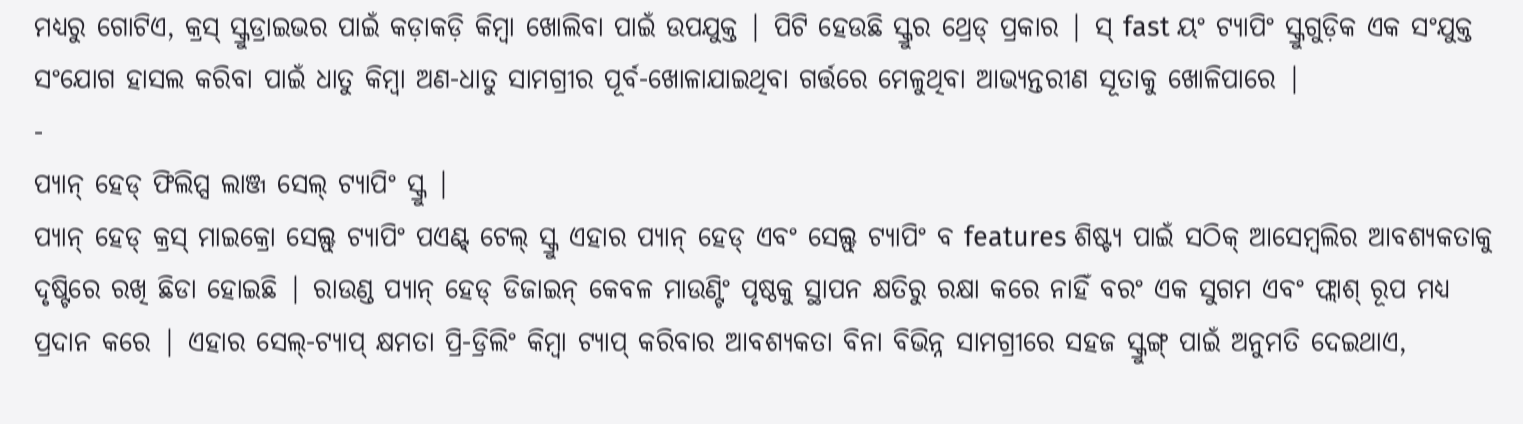ମଧ୍ୟରୁ ଗୋଟିଏ, କ୍ରସ୍ ସ୍କ୍ରୁଡ୍ରାଇଭର ପାଇଁ କଡ଼ାକଡ଼ି କିମ୍ବା ଖୋଲିବା ପାଇଁ ଉପଯୁକ୍ତ | ପିଟି ହେଉଛି ସ୍କ୍ରୁର ଥ୍ରେଡ୍ ପ୍ରକାର | ସ୍ fast ୟଂ ଟ୍ୟାପିଂ ସ୍କ୍ରୁଗୁଡ଼ିକ ଏକ ସଂଯୁକ୍ତ ସଂଯୋଗ ହାସଲ କରିବା ପାଇଁ ଧାତୁ କିମ୍ବା ଅଣ-ଧାତୁ ସାମଗ୍ରୀର ପୂର୍ବ-ଖୋଳାଯାଇଥିବା ଗର୍ତ୍ତରେ ମେଳୁଥିବା ଆଭ୍ୟନ୍ତରୀଣ ସୂତାକୁ ଖୋଳିପାରେ |
-
ପ୍ୟାନ୍ ହେଡ୍ ଫିଲିପ୍ସ ଲାଞ୍ଜ ସେଲ୍ ଟ୍ୟାପିଂ ସ୍କ୍ରୁ |
ପ୍ୟାନ୍ ହେଡ୍ କ୍ରସ୍ ମାଇକ୍ରୋ ସେଲ୍ଫ୍ ଟ୍ୟାପିଂ ପଏଣ୍ଟ୍ ଟେଲ୍ ସ୍କ୍ରୁ ଏହାର ପ୍ୟାନ୍ ହେଡ୍ ଏବଂ ସେଲ୍ଫ୍ ଟ୍ୟାପିଂ ବ features ଶିଷ୍ଟ୍ୟ ପାଇଁ ସଠିକ୍ ଆସେମ୍ବଲିର ଆବଶ୍ୟକତାକୁ ଦୃଷ୍ଟିରେ ରଖି ଛିଡା ହୋଇଛି | ରାଉଣ୍ଡ ପ୍ୟାନ୍ ହେଡ୍ ଡିଜାଇନ୍ କେବଳ ମାଉଣ୍ଟିଂ ପୃଷ୍ଠକୁ ସ୍ଥାପନ କ୍ଷତିରୁ ରକ୍ଷା କରେ ନାହିଁ ବରଂ ଏକ ସୁଗମ ଏବଂ ଫ୍ଲାଶ୍ ରୂପ ମଧ୍ୟ ପ୍ରଦାନ କରେ | ଏହାର ସେଲ୍-ଟ୍ୟାପ୍ କ୍ଷମତା ପ୍ରି-ଡ୍ରିଲିଂ କିମ୍ବା ଟ୍ୟାପ୍ କରିବାର ଆବଶ୍ୟକତା ବିନା ବିଭିନ୍ନ ସାମଗ୍ରୀରେ ସହଜ ସ୍କ୍ରୁଙ୍ଗ୍ ପାଇଁ ଅନୁମତି ଦେଇଥାଏ,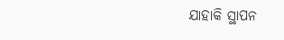ଯାହାକି ସ୍ଥାପନ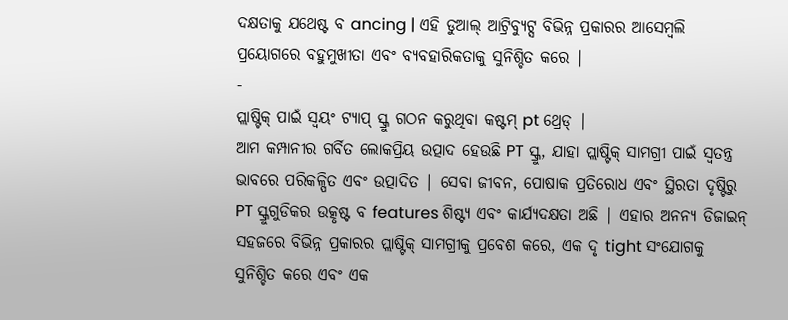ଦକ୍ଷତାକୁ ଯଥେଷ୍ଟ ବ ancing | ଏହି ଡୁଆଲ୍ ଆଟ୍ରିବ୍ୟୁଟ୍ସ ବିଭିନ୍ନ ପ୍ରକାରର ଆସେମ୍ବଲି ପ୍ରୟୋଗରେ ବହୁମୁଖୀତା ଏବଂ ବ୍ୟବହାରିକତାକୁ ସୁନିଶ୍ଚିତ କରେ |
-
ପ୍ଲାଷ୍ଟିକ୍ ପାଇଁ ସ୍ୱୟଂ ଟ୍ୟାପ୍ ସ୍କ୍ରୁ ଗଠନ କରୁଥିବା କଷ୍ଟମ୍ pt ଥ୍ରେଡ୍ |
ଆମ କମ୍ପାନୀର ଗର୍ବିତ ଲୋକପ୍ରିୟ ଉତ୍ପାଦ ହେଉଛି PT ସ୍କ୍ରୁ, ଯାହା ପ୍ଲାଷ୍ଟିକ୍ ସାମଗ୍ରୀ ପାଇଁ ସ୍ୱତନ୍ତ୍ର ଭାବରେ ପରିକଳ୍ପିତ ଏବଂ ଉତ୍ପାଦିତ | ସେବା ଜୀବନ, ପୋଷାକ ପ୍ରତିରୋଧ ଏବଂ ସ୍ଥିରତା ଦୃଷ୍ଟିରୁ PT ସ୍କ୍ରୁଗୁଡିକର ଉତ୍କୃଷ୍ଟ ବ features ଶିଷ୍ଟ୍ୟ ଏବଂ କାର୍ଯ୍ୟଦକ୍ଷତା ଅଛି | ଏହାର ଅନନ୍ୟ ଡିଜାଇନ୍ ସହଜରେ ବିଭିନ୍ନ ପ୍ରକାରର ପ୍ଲାଷ୍ଟିକ୍ ସାମଗ୍ରୀକୁ ପ୍ରବେଶ କରେ, ଏକ ଦୃ tight ସଂଯୋଗକୁ ସୁନିଶ୍ଚିତ କରେ ଏବଂ ଏକ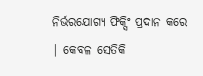ନିର୍ଭରଯୋଗ୍ୟ ଫିକ୍ସିଂ ପ୍ରଦାନ କରେ | କେବଳ ସେତିକି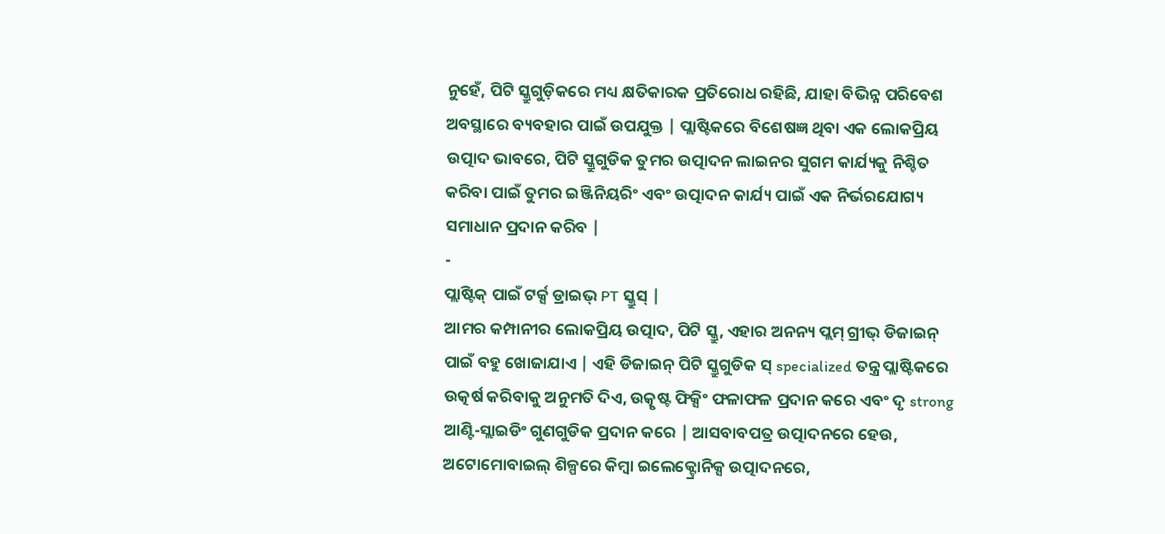ନୁହେଁ, ପିଟି ସ୍କ୍ରୁଗୁଡ଼ିକରେ ମଧ୍ୟ କ୍ଷତିକାରକ ପ୍ରତିରୋଧ ରହିଛି, ଯାହା ବିଭିନ୍ନ ପରିବେଶ ଅବସ୍ଥାରେ ବ୍ୟବହାର ପାଇଁ ଉପଯୁକ୍ତ | ପ୍ଲାଷ୍ଟିକରେ ବିଶେଷଜ୍ଞ ଥିବା ଏକ ଲୋକପ୍ରିୟ ଉତ୍ପାଦ ଭାବରେ, ପିଟି ସ୍କ୍ରୁଗୁଡିକ ତୁମର ଉତ୍ପାଦନ ଲାଇନର ସୁଗମ କାର୍ଯ୍ୟକୁ ନିଶ୍ଚିତ କରିବା ପାଇଁ ତୁମର ଇଞ୍ଜିନିୟରିଂ ଏବଂ ଉତ୍ପାଦନ କାର୍ଯ୍ୟ ପାଇଁ ଏକ ନିର୍ଭରଯୋଗ୍ୟ ସମାଧାନ ପ୍ରଦାନ କରିବ |
-
ପ୍ଲାଷ୍ଟିକ୍ ପାଇଁ ଟର୍କ୍ସ ଡ୍ରାଇଭ୍ PT ସ୍କ୍ରୁସ୍ |
ଆମର କମ୍ପାନୀର ଲୋକପ୍ରିୟ ଉତ୍ପାଦ, ପିଟି ସ୍କ୍ରୁ, ଏହାର ଅନନ୍ୟ ପ୍ଲମ୍ ଗ୍ରୀଭ୍ ଡିଜାଇନ୍ ପାଇଁ ବହୁ ଖୋଜାଯାଏ | ଏହି ଡିଜାଇନ୍ ପିଟି ସ୍କ୍ରୁଗୁଡିକ ସ୍ specialized ତନ୍ତ୍ର ପ୍ଲାଷ୍ଟିକରେ ଉତ୍କର୍ଷ କରିବାକୁ ଅନୁମତି ଦିଏ, ଉତ୍କୃଷ୍ଟ ଫିକ୍ସିଂ ଫଳାଫଳ ପ୍ରଦାନ କରେ ଏବଂ ଦୃ strong ଆଣ୍ଟି-ସ୍ଲାଇଡିଂ ଗୁଣଗୁଡିକ ପ୍ରଦାନ କରେ | ଆସବାବପତ୍ର ଉତ୍ପାଦନରେ ହେଉ, ଅଟୋମୋବାଇଲ୍ ଶିଳ୍ପରେ କିମ୍ବା ଇଲେକ୍ଟ୍ରୋନିକ୍ସ ଉତ୍ପାଦନରେ,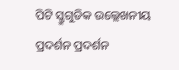ପିଟି ସ୍କ୍ରୁଗୁଡିକ ଉଲ୍ଲେଖନୀୟ ପ୍ରଦର୍ଶନ ପ୍ରଦର୍ଶନ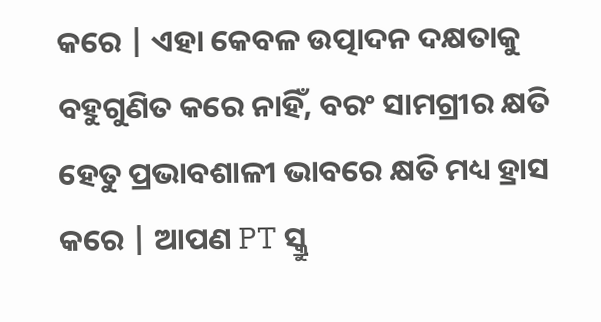କରେ | ଏହା କେବଳ ଉତ୍ପାଦନ ଦକ୍ଷତାକୁ ବହୁଗୁଣିତ କରେ ନାହିଁ, ବରଂ ସାମଗ୍ରୀର କ୍ଷତି ହେତୁ ପ୍ରଭାବଶାଳୀ ଭାବରେ କ୍ଷତି ମଧ୍ୟ ହ୍ରାସ କରେ | ଆପଣ PT ସ୍କ୍ରୁ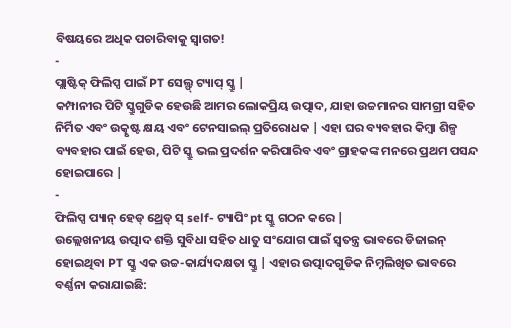ବିଷୟରେ ଅଧିକ ପଚାରିବାକୁ ସ୍ୱାଗତ!
-
ପ୍ଲାଷ୍ଟିକ୍ ଫିଲିପ୍ସ ପାଇଁ PT ସେଲ୍ଫ୍ ଟ୍ୟାପ୍ ସ୍କ୍ରୁ |
କମ୍ପାନୀର ପିଟି ସ୍କ୍ରୁଗୁଡିକ ହେଉଛି ଆମର ଲୋକପ୍ରିୟ ଉତ୍ପାଦ, ଯାହା ଉଚ୍ଚମାନର ସାମଗ୍ରୀ ସହିତ ନିର୍ମିତ ଏବଂ ଉତ୍କୃଷ୍ଟ କ୍ଷୟ ଏବଂ ଟେନସାଇଲ୍ ପ୍ରତିରୋଧକ | ଏହା ଘର ବ୍ୟବହାର କିମ୍ବା ଶିଳ୍ପ ବ୍ୟବହାର ପାଇଁ ହେଉ, ପିଟି ସ୍କ୍ରୁ ଭଲ ପ୍ରଦର୍ଶନ କରିପାରିବ ଏବଂ ଗ୍ରାହକଙ୍କ ମନରେ ପ୍ରଥମ ପସନ୍ଦ ହୋଇପାରେ |
-
ଫିଲିପ୍ସ ପ୍ୟାନ୍ ହେଡ୍ ଥ୍ରେଡ୍ ସ୍ self- ଟ୍ୟାପିଂ pt ସ୍କ୍ରୁ ଗଠନ କରେ |
ଉଲ୍ଲେଖନୀୟ ଉତ୍ପାଦ ଶକ୍ତି ସୁବିଧା ସହିତ ଧାତୁ ସଂଯୋଗ ପାଇଁ ସ୍ୱତନ୍ତ୍ର ଭାବରେ ଡିଜାଇନ୍ ହୋଇଥିବା PT ସ୍କ୍ରୁ ଏକ ଉଚ୍ଚ-କାର୍ଯ୍ୟଦକ୍ଷତା ସ୍କ୍ରୁ | ଏହାର ଉତ୍ପାଦଗୁଡିକ ନିମ୍ନଲିଖିତ ଭାବରେ ବର୍ଣ୍ଣନା କରାଯାଇଛି: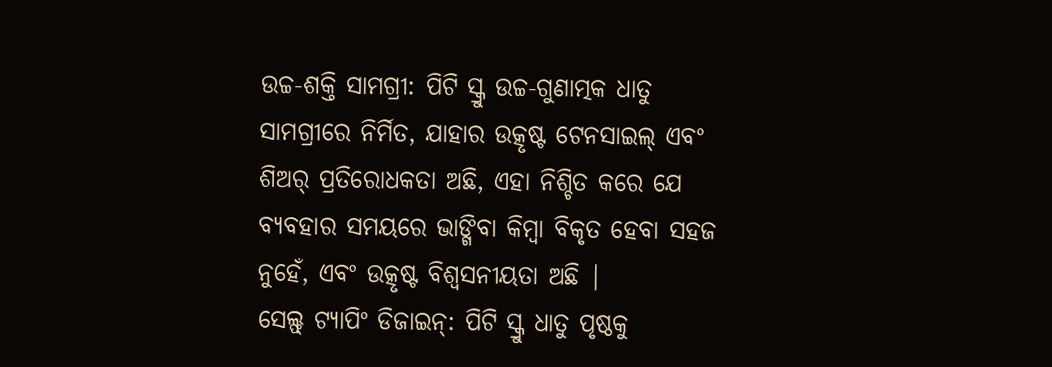ଉଚ୍ଚ-ଶକ୍ତି ସାମଗ୍ରୀ: ପିଟି ସ୍କ୍ରୁ ଉଚ୍ଚ-ଗୁଣାତ୍ମକ ଧାତୁ ସାମଗ୍ରୀରେ ନିର୍ମିତ, ଯାହାର ଉତ୍କୃଷ୍ଟ ଟେନସାଇଲ୍ ଏବଂ ଶିଅର୍ ପ୍ରତିରୋଧକତା ଅଛି, ଏହା ନିଶ୍ଚିତ କରେ ଯେ ବ୍ୟବହାର ସମୟରେ ଭାଙ୍ଗିବା କିମ୍ବା ବିକୃତ ହେବା ସହଜ ନୁହେଁ, ଏବଂ ଉତ୍କୃଷ୍ଟ ବିଶ୍ୱସନୀୟତା ଅଛି |
ସେଲ୍ଫ୍ ଟ୍ୟାପିଂ ଡିଜାଇନ୍: ପିଟି ସ୍କ୍ରୁ ଧାତୁ ପୃଷ୍ଠକୁ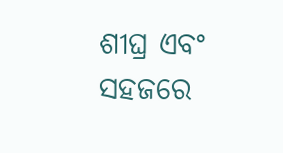ଶୀଘ୍ର ଏବଂ ସହଜରେ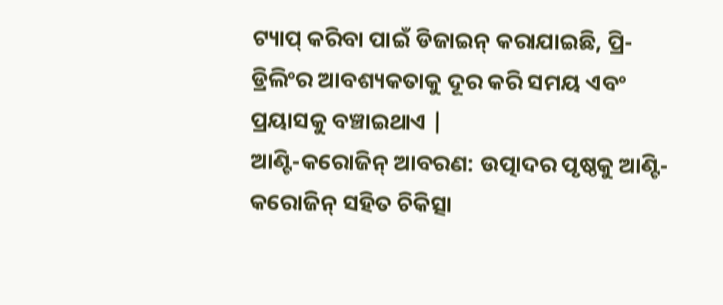ଟ୍ୟାପ୍ କରିବା ପାଇଁ ଡିଜାଇନ୍ କରାଯାଇଛି, ପ୍ରି-ଡ୍ରିଲିଂର ଆବଶ୍ୟକତାକୁ ଦୂର କରି ସମୟ ଏବଂ ପ୍ରୟାସକୁ ବଞ୍ଚାଇଥାଏ |
ଆଣ୍ଟି-କରୋଜିନ୍ ଆବରଣ: ଉତ୍ପାଦର ପୃଷ୍ଠକୁ ଆଣ୍ଟି-କରୋଜିନ୍ ସହିତ ଚିକିତ୍ସା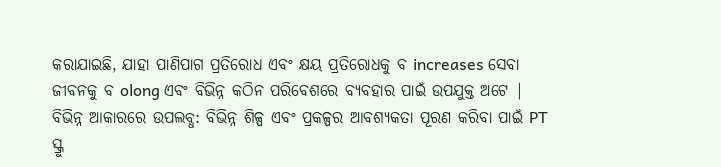କରାଯାଇଛି, ଯାହା ପାଣିପାଗ ପ୍ରତିରୋଧ ଏବଂ କ୍ଷୟ ପ୍ରତିରୋଧକୁ ବ increases ସେବା ଜୀବନକୁ ବ olong ଏବଂ ବିଭିନ୍ନ କଠିନ ପରିବେଶରେ ବ୍ୟବହାର ପାଇଁ ଉପଯୁକ୍ତ ଅଟେ |
ବିଭିନ୍ନ ଆକାରରେ ଉପଲବ୍ଧ: ବିଭିନ୍ନ ଶିଳ୍ପ ଏବଂ ପ୍ରକଳ୍ପର ଆବଶ୍ୟକତା ପୂରଣ କରିବା ପାଇଁ PT ସ୍କ୍ରୁ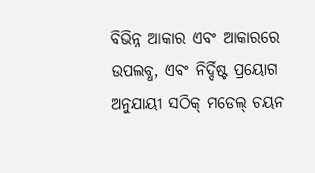ବିଭିନ୍ନ ଆକାର ଏବଂ ଆକାରରେ ଉପଲବ୍ଧ, ଏବଂ ନିର୍ଦ୍ଦିଷ୍ଟ ପ୍ରୟୋଗ ଅନୁଯାୟୀ ସଠିକ୍ ମଡେଲ୍ ଚୟନ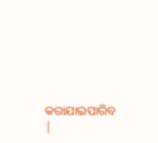କରାଯାଇପାରିବ |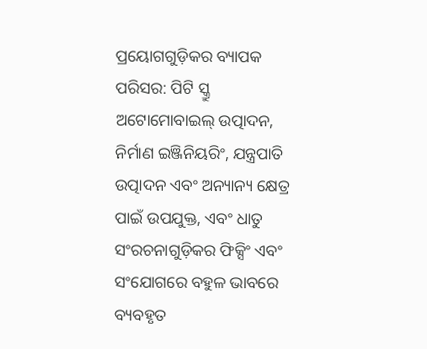ପ୍ରୟୋଗଗୁଡ଼ିକର ବ୍ୟାପକ ପରିସର: ପିଟି ସ୍କ୍ରୁ ଅଟୋମୋବାଇଲ୍ ଉତ୍ପାଦନ, ନିର୍ମାଣ ଇଞ୍ଜିନିୟରିଂ, ଯନ୍ତ୍ରପାତି ଉତ୍ପାଦନ ଏବଂ ଅନ୍ୟାନ୍ୟ କ୍ଷେତ୍ର ପାଇଁ ଉପଯୁକ୍ତ, ଏବଂ ଧାତୁ ସଂରଚନାଗୁଡ଼ିକର ଫିକ୍ସିଂ ଏବଂ ସଂଯୋଗରେ ବହୁଳ ଭାବରେ ବ୍ୟବହୃତ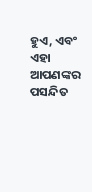ହୁଏ, ଏବଂ ଏହା ଆପଣଙ୍କର ପସନ୍ଦିତ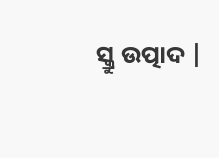ସ୍କ୍ରୁ ଉତ୍ପାଦ |